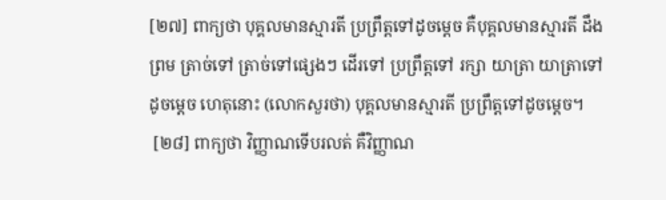[២៧] ពាក្យថា បុគ្គលមានស្មារតី ប្រព្រឹត្តទៅដូចម្តេច គឺបុគ្គលមានស្មារតី ដឹងព្រម ត្រាច់ទៅ ត្រាច់ទៅផ្សេងៗ ដើរទៅ ប្រព្រឹត្តទៅ រក្សា យាត្រា យាត្រាទៅដូចម្តេច ហេតុនោះ (លោកសួរថា) បុគ្គលមានស្មារតី ប្រព្រឹត្តទៅដូចម្តេច។
 [២៨] ពាក្យថា វិញ្ញាណទើបរលត់ គឺវិញ្ញាណ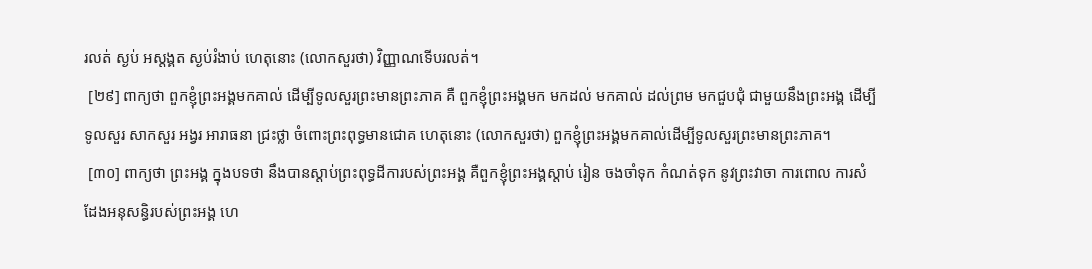រលត់ ស្ងប់ អស្តង្គត ស្ងប់រំងាប់ ហេតុនោះ (លោកសួរថា) វិញ្ញាណទើបរលត់។
 [២៩] ពាក្យថា ពួកខ្ញុំព្រះអង្គមកគាល់ ដើម្បីទូលសួរព្រះមានព្រះភាគ គឺ ពួកខ្ញុំព្រះអង្គមក មកដល់ មកគាល់ ដល់ព្រម មកជួបជុំ ជាមួយនឹងព្រះអង្គ ដើម្បីទូលសួរ សាកសួរ អង្វរ អារាធនា ជ្រះថ្លា ចំពោះព្រះពុទ្ធមានជោគ ហេតុនោះ (លោកសួរថា) ពួកខ្ញុំព្រះអង្គមកគាល់ដើម្បីទូលសួរព្រះមានព្រះភាគ។
 [៣០] ពាក្យថា ព្រះអង្គ ក្នុងបទថា នឹងបានស្តាប់ព្រះពុទ្ធដីការបស់ព្រះអង្គ គឺពួកខ្ញុំព្រះអង្គស្តាប់ រៀន ចងចាំទុក កំណត់ទុក នូវព្រះវាចា ការពោល ការសំដែងអនុសន្ធិរបស់ព្រះអង្គ ហេ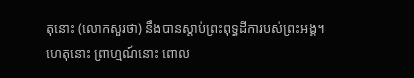តុនោះ (លោកសួរថា) នឹងបានស្តាប់ព្រះពុទ្ធដីការបស់ព្រះអង្គ។ ហេតុនោះ ព្រាហ្មណ៍នោះ ពោល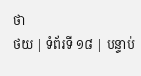ថា
ថយ | ទំព័រទី ១៨ | បន្ទាប់